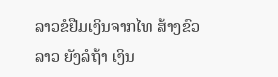ລາວຂໍຢືມເງິນຈາກໄທ ສ້າງຂົວ
ລາວ ຍັງລໍຖ້າ ເງິນ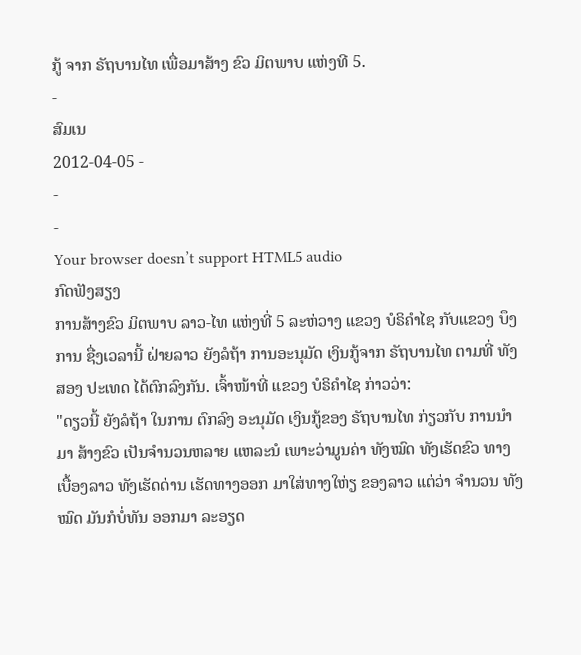ກູ້ ຈາກ ຣັຖບານໄທ ເພື່ອມາສ້າງ ຂົວ ມິຕພາບ ແຫ່ງທີ 5.
-
ສົມເນ
2012-04-05 -
-
-
Your browser doesn’t support HTML5 audio
ກົດຟັງສຽງ
ການສ້າງຂົວ ມິຕພາບ ລາວ-ໄທ ແຫ່ງທີ່ 5 ລະຫ່ວາງ ແຂວງ ບໍຣິຄໍາໄຊ ກັບແຂວງ ບຶງການ ຊື່ງເວລານີ້ ຝ່າຍລາວ ຍັງລໍຖ້າ ການອະນຸມັດ ເງິນກູ້ຈາກ ຣັຖບານໄທ ຕາມທີ່ ທັງສອງ ປະເທດ ໄດ້ຕົກລົງກັນ. ເຈົ້າໜ້າທີ່ ແຂວງ ບໍຣິຄໍາໄຊ ກ່າວວ່າ:
"ດຽວນີ້ ຍັງລໍຖ້າ ໃນການ ຕົກລົງ ອະນຸມັດ ເງິນກູ້ຂອງ ຣັຖບານໄທ ກ່ຽວກັບ ການນໍາມາ ສ້າງຂົວ ເປັນຈໍານວນຫລາຍ ແຫລະນໍ ເພາະວ່າມູນຄ່າ ທັງໝົດ ທັງເຮັດຂົວ ທາງເບື້ອງລາວ ທັງເຮັດດ່ານ ເຮັດທາງອອກ ມາໃສ່ທາງໃຫ່ຽ ຂອງລາວ ແຕ່ວ່າ ຈໍານວນ ທັງໝົດ ມັນກໍບໍ່ທັນ ອອກມາ ລະອຽດ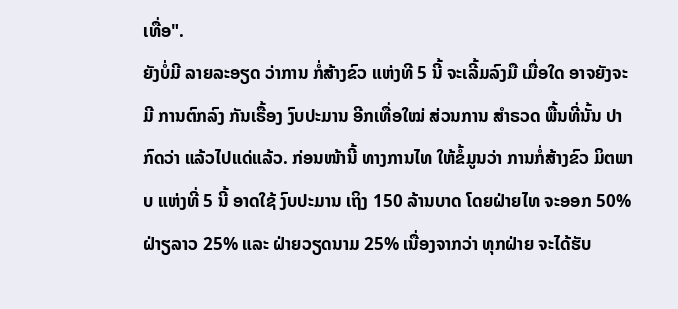ເທື່ອ".
ຍັງບໍ່ມີ ລາຍລະອຽດ ວ່າການ ກໍ່ສ້າງຂົວ ແຫ່ງທີ 5 ນີ້ ຈະເລີ້ມລົງມື ເມື່ອໃດ ອາຈຍັງຈະມີ ການຕົກລົງ ກັນເຣື້ອງ ງົບປະມານ ອີກເທື່ອໃໝ່ ສ່ວນການ ສໍາຣວດ ພື້ນທີ່ນັ້ນ ປາກົດວ່າ ແລ້ວໄປແດ່ແລ້ວ. ກ່ອນໜ້ານີ້ ທາງການໄທ ໃຫ້ຂໍ້ມູນວ່າ ການກໍ່ສ້າງຂົວ ມິຕພາບ ແຫ່ງທີ່ 5 ນີ້ ອາດໃຊ້ ງົບປະມານ ເຖິງ 150 ລ້ານບາດ ໂດຍຝ່າຍໄທ ຈະອອກ 50% ຝ່າຽລາວ 25% ແລະ ຝ່າຍວຽດນາມ 25% ເນື່ອງຈາກວ່າ ທຸກຝ່າຍ ຈະໄດ້ຮັບ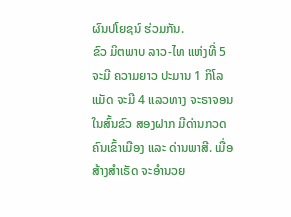ຜົນປໂຍຊນ໌ ຮ່ວມກັນ.
ຂົວ ມິຕພາບ ລາວ-ໄທ ແຫ່ງທີ່ 5 ຈະມີ ຄວາມຍາວ ປະມານ 1 ກິໂລແມັດ ຈະມີ 4 ແລວທາງ ຈະຣາຈອນ ໃນສົ້ນຂົວ ສອງຝາກ ມີດ່ານກວດ ຄົນເຂົ້າເມືອງ ແລະ ດ່ານພາສີ. ເມື່ອສ້າງສໍາເຣັດ ຈະອໍານວຍ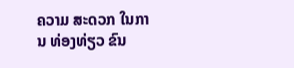ຄວາມ ສະດວກ ໃນການ ທ່ອງທ່ຽວ ຂົນ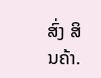ສົ່ງ ສິນຄ້າ.